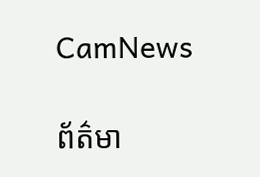CamNews

ព័ត៌មា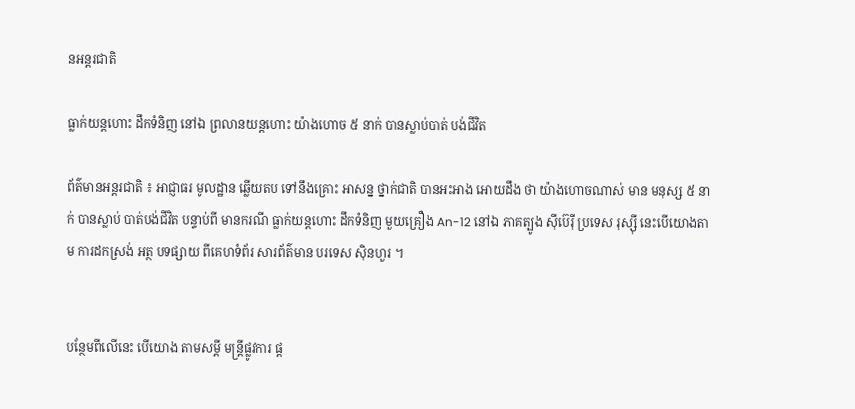នអន្តរជាតិ

ធ្លាក់យន្តហោះ ដឹកទំនិញ នៅឯ ព្រលានយន្តហោះ យ៉ាងហោច ៥ នាក់ បានស្លាប់បាត់ បង់ជីវិត

ព័ត៌មានអន្តរជាតិ ៖ អាជ្ញាធរ មូលដ្ឋាន ឆ្លើយតប ទៅនឹងគ្រោះ អាសន្ន ថ្នាក់ជាតិ បានអះអាង អោយដឹង ថា យ៉ាងហោចណាស់ មាន មនុស្ស ៥ នាក់ បានស្លាប់ បាត់បង់ជីវិត បន្ទាប់ពី មានករណី ធ្លាក់យន្តហោះ ដឹកទំនិញ មួយគ្រឿង An-12 នៅឯ ភាគត្បូង ស៊ីប៊េរ៉ី ប្រទេស រុស្ស៊ី នេះបើយោងតាម ការដកស្រង់ អត្ថ បទផ្សាយ ពីគេហទំព័រ សារព័ត៌មាន បរទេស ស៊ិនហួរ ។


បន្ថែមពីលើនេះ បើយោង តាមសម្តី មន្រ្តីផ្លូវការ ផ្ត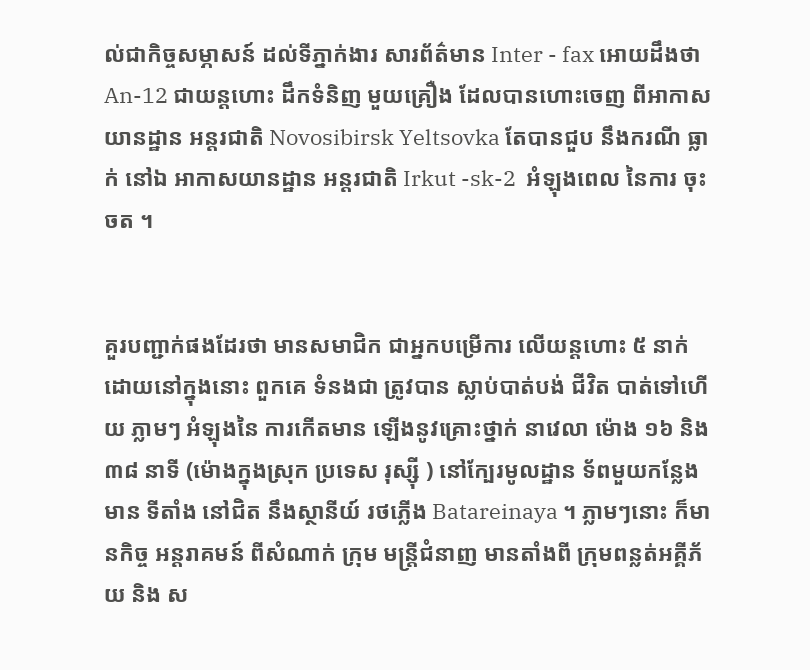ល់ជាកិច្ចសម្ភាសន៍ ដល់ទីភ្នាក់ងារ សារព័ត៌មាន Inter - fax អោយដឹងថា An-12 ជាយន្តហោះ ដឹកទំនិញ មួយគ្រឿង ដែលបានហោះចេញ ពីអាកាសយានដ្ឋាន អន្តរជាតិ Novosibirsk Yeltsovka តែបានជួប នឹងករណី ធ្លាក់ នៅឯ អាកាសយានដ្ឋាន អន្តរជាតិ Irkut -sk-2  អំឡុងពេល នៃការ ចុះចត ។


គួរបញ្ជាក់ផងដែរថា មានសមាជិក ជាអ្នកបម្រើការ លើយន្តហោះ ៥ នាក់ ដោយនៅក្នុងនោះ ពួកគេ ទំនងជា ត្រូវបាន ស្លាប់បាត់បង់ ជីវិត បាត់ទៅហើយ ភ្លាមៗ អំឡុងនៃ ការកើតមាន ឡើងនូវគ្រោះថ្នាក់ នាវេលា ម៉ោង ១៦ និង ៣៨ នាទី (ម៉ោងក្នុងស្រុក ប្រទេស រុស្ស៊ី ) នៅក្បែរមូលដ្ឋាន ទ័ពមួយកន្លែង មាន ទីតាំង នៅជិត នឹងស្ថានីយ៍ រថភ្លើង Batareinaya ។ ភ្លាមៗនោះ ក៏មានកិច្ច អន្តរាគមន៍ ពីសំណាក់ ក្រុម មន្រ្តីជំនាញ មានតាំងពី ក្រុមពន្លត់អគ្គីភ័យ និង ស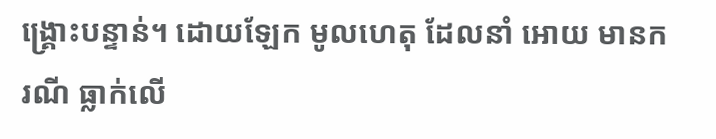ង្គ្រោះបន្ទាន់។ ដោយឡែក មូលហេតុ ដែលនាំ អោយ មានករណី ធ្លាក់លើ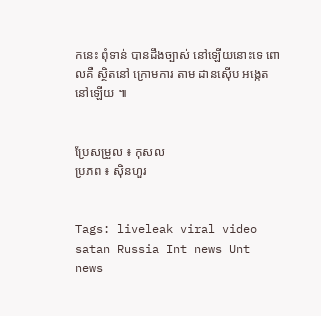កនេះ ពុំទាន់ បានដឹងច្បាស់ នៅឡើយនោះទេ ពោលគឺ ស្ថិតនៅ ក្រោមការ តាម ដានស៊ើប អង្កេតនៅឡើយ ៕


ប្រែសម្រួល ៖ កុសល
ប្រភព ៖ ស៊ិនហួរ


Tags: liveleak viral video satan Russia Int news Unt news